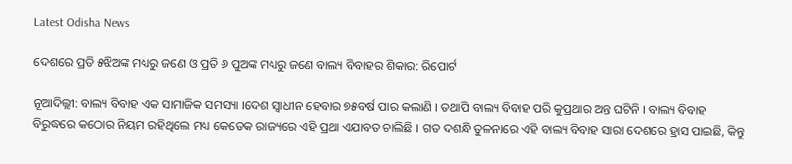Latest Odisha News

ଦେଶରେ ପ୍ରତି ୫ଝିଅଙ୍କ ମଧ୍ୟରୁ ଜଣେ ଓ ପ୍ରତି ୬ ପୁଅଙ୍କ ମଧ୍ୟରୁ ଜଣେ ବାଲ୍ୟ ବିବାହର ଶିକାର: ରିପୋର୍ଟ

ନୂଆଦିଲ୍ଲୀ: ବାଲ୍ୟ ବିବାହ ଏକ ସାମାଜିକ ସମସ୍ୟା ।ଦେଶ ସ୍ୱାଧୀନ ହେବାର ୭୫ବର୍ଷ ପାର କଲାଣି । ତଥାପି ବାଲ୍ୟ ବିବାହ ପରି କୁପ୍ରଥାର ଅନ୍ତ ଘଟିନି । ବାଲ୍ୟ ବିବାହ ବିରୁଦ୍ଧରେ କଠୋର ନିୟମ ରହିଥିଲେ ମଧ୍ୟ କେତେକ ରାଜ୍ୟରେ ଏହି ପ୍ରଥା ଏଯାବତ ଚାଲିଛି । ଗତ ଦଶନ୍ଧି ତୁଳନାରେ ଏହି ବାଲ୍ୟ ବିବାହ ସାରା ଦେଶରେ ହ୍ରାସ ପାଇଛି, କିନ୍ତୁ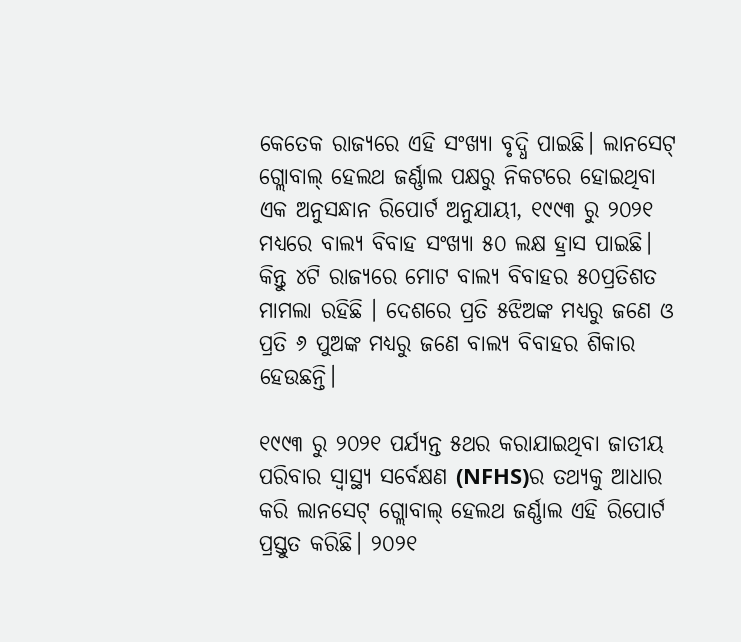କେତେକ ରାଜ୍ୟରେ ଏହି ସଂଖ୍ୟା ବୃଦ୍ଧି ପାଇଛି। ଲାନସେଟ୍ ଗ୍ଲୋବାଲ୍ ହେଲଥ ଜର୍ଣ୍ଣାଲ ପକ୍ଷରୁ ନିକଟରେ ହୋଇଥିବା ଏକ ଅନୁସନ୍ଧାନ ରିପୋର୍ଟ ଅନୁଯାୟୀ, ୧୯୯୩ ରୁ ୨୦୨୧ ମଧ୍ୟରେ ବାଲ୍ୟ ବିବାହ ସଂଖ୍ୟା ୫୦ ଲକ୍ଷ ହ୍ରାସ ପାଇଛି। କିନ୍ତୁ ୪ଟି ରାଜ୍ୟରେ ମୋଟ ବାଲ୍ୟ ବିବାହର ୫୦ପ୍ରତିଶତ ମାମଲା ରହିଛି । ଦେଶରେ ପ୍ରତି ୫ଝିଅଙ୍କ ମଧ୍ୟରୁ ଜଣେ ଓ ପ୍ରତି ୬ ପୁଅଙ୍କ ମଧ୍ୟରୁ ଜଣେ ବାଲ୍ୟ ବିବାହର ଶିକାର ହେଉଛନ୍ତି।

୧୯୯୩ ରୁ ୨୦୨୧ ପର୍ଯ୍ୟନ୍ତ ୫ଥର କରାଯାଇଥିବା ଜାତୀୟ ପରିବାର ସ୍ୱାସ୍ଥ୍ୟ ସର୍ବେକ୍ଷଣ (NFHS)ର ତଥ୍ୟକୁ ଆଧାର କରି ଲାନସେଟ୍ ଗ୍ଲୋବାଲ୍ ହେଲଥ ଜର୍ଣ୍ଣାଲ ଏହି ରିପୋର୍ଟ ପ୍ରସ୍ତୁତ କରିଛି। ୨୦୨୧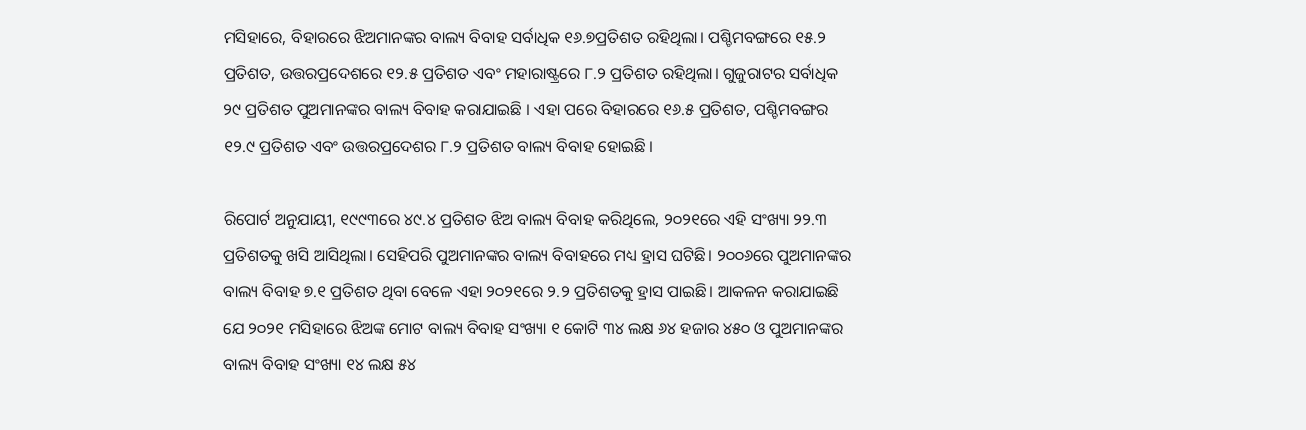ମସିହାରେ, ବିହାରରେ ଝିଅମାନଙ୍କର ବାଲ୍ୟ ବିବାହ ସର୍ବାଧିକ ୧୬.୭ପ୍ରତିଶତ ରହିଥିଲା। ପଶ୍ଚିମବଙ୍ଗରେ ୧୫.୨ ପ୍ରତିଶତ, ଉତ୍ତରପ୍ରଦେଶରେ ୧୨.୫ ପ୍ରତିଶତ ଏବଂ ମହାରାଷ୍ଟ୍ରରେ ୮.୨ ପ୍ରତିଶତ ରହିଥିଲା। ଗୁଜୁରାଟର ସର୍ବାଧିକ ୨୯ ପ୍ରତିଶତ ପୁଅମାନଙ୍କର ବାଲ୍ୟ ବିବାହ କରାଯାଇଛି । ଏହା ପରେ ବିହାରରେ ୧୬.୫ ପ୍ରତିଶତ, ପଶ୍ଚିମବଙ୍ଗର ୧୨.୯ ପ୍ରତିଶତ ଏବଂ ଉତ୍ତରପ୍ରଦେଶର ୮.୨ ପ୍ରତିଶତ ବାଲ୍ୟ ବିବାହ ହୋଇଛି ।

ରିପୋର୍ଟ ଅନୁଯାୟୀ, ୧୯୯୩ରେ ୪୯.୪ ପ୍ରତିଶତ ଝିଅ ବାଲ୍ୟ ବିବାହ କରିଥିଲେ, ୨୦୨୧ରେ ଏହି ସଂଖ୍ୟା ୨୨.୩ ପ୍ରତିଶତକୁ ଖସି ଆସିଥିଲା। ସେହିପରି ପୁଅମାନଙ୍କର ବାଲ୍ୟ ବିବାହରେ ମଧ୍ୟ ହ୍ରାସ ଘଟିଛି। ୨୦୦୬ରେ ପୁଅମାନଙ୍କର ବାଲ୍ୟ ବିବାହ ୭.୧ ପ୍ରତିଶତ ଥିବା ବେଳେ ଏହା ୨୦୨୧ରେ ୨.୨ ପ୍ରତିଶତକୁ ହ୍ରାସ ପାଇଛି। ଆକଳନ କରାଯାଇଛି ଯେ ୨୦୨୧ ମସିହାରେ ଝିଅଙ୍କ ମୋଟ ବାଲ୍ୟ ବିବାହ ସଂଖ୍ୟା ୧ କୋଟି ୩୪ ଲକ୍ଷ ୬୪ ହଜାର ୪୫୦ ଓ ପୁଅମାନଙ୍କର ବାଲ୍ୟ ବିବାହ ସଂଖ୍ୟା ୧୪ ଲକ୍ଷ ୫୪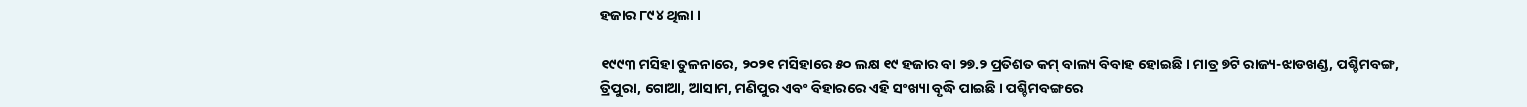ହଜାର ୮୯୪ ଥିଲା ।

୧୯୯୩ ମସିହା ତୁଳନାରେ, ୨୦୨୧ ମସିହାରେ ୫୦ ଲକ୍ଷ ୧୯ ହଜାର ବା ୨୭.୨ ପ୍ରତିଶତ କମ୍ ବାଲ୍ୟ ବିବାହ ହୋଇଛି । ମାତ୍ର ୭ଟି ରାଜ୍ୟ-ଝାଡଖଣ୍ଡ, ପଶ୍ଚିମବଙ୍ଗ, ତ୍ରିପୁରା, ଗୋଆ, ଆସାମ, ମଣିପୁର ଏବଂ ବିହାରରେ ଏହି ସଂଖ୍ୟା ବୃଦ୍ଧି ପାଇଛି । ପଶ୍ଚିମବଙ୍ଗରେ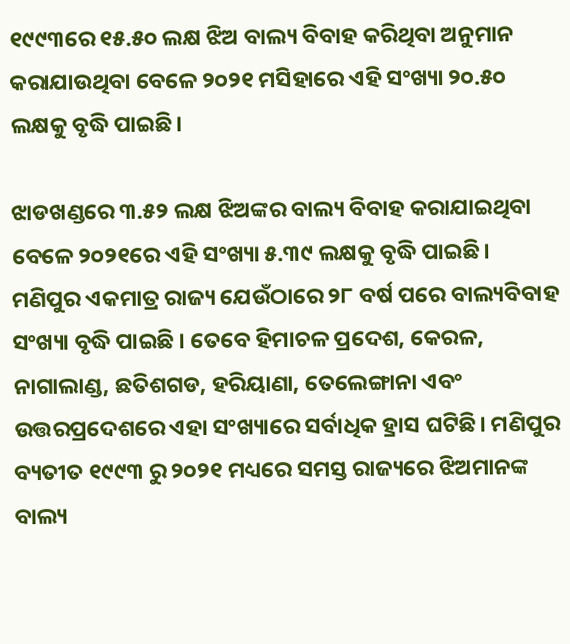୧୯୯୩ରେ ୧୫.୫୦ ଲକ୍ଷ ଝିଅ ବାଲ୍ୟ ବିବାହ କରିଥିବା ଅନୁମାନ କରାଯାଉଥିବା ବେଳେ ୨୦୨୧ ମସିହାରେ ଏହି ସଂଖ୍ୟା ୨୦.୫୦ ଲକ୍ଷକୁ ବୃଦ୍ଧି ପାଇଛି।

ଝାଡଖଣ୍ଡରେ ୩.୫୨ ଲକ୍ଷ ଝିଅଙ୍କର ବାଲ୍ୟ ବିବାହ କରାଯାଇଥିବା ବେଳେ ୨୦୨୧ରେ ଏହି ସଂଖ୍ୟା ୫.୩୯ ଲକ୍ଷକୁ ବୃଦ୍ଧି ପାଇଛି। ମଣିପୁର ଏକମାତ୍ର ରାଜ୍ୟ ଯେଉଁଠାରେ ୨୮ ବର୍ଷ ପରେ ବାଲ୍ୟବିବାହ ସଂଖ୍ୟା ବୃଦ୍ଧି ପାଇଛି । ତେବେ ହିମାଚଳ ପ୍ରଦେଶ, କେରଳ, ନାଗାଲାଣ୍ଡ, ଛତିଶଗଡ, ହରିୟାଣା, ତେଲେଙ୍ଗାନା ଏବଂ ଉତ୍ତରପ୍ରଦେଶରେ ଏହା ସଂଖ୍ୟାରେ ସର୍ବାଧିକ ହ୍ରାସ ଘଟିଛି। ମଣିପୁର ବ୍ୟତୀତ ୧୯୯୩ ରୁ ୨୦୨୧ ମଧ୍ୟରେ ସମସ୍ତ ରାଜ୍ୟରେ ଝିଅମାନଙ୍କ ବାଲ୍ୟ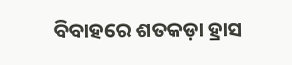ବିବାହରେ ଶତକଡ଼ା ହ୍ରାସ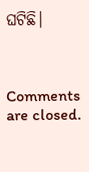ଘଟିଛି।



Comments are closed.